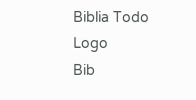Biblia Todo Logo
Bib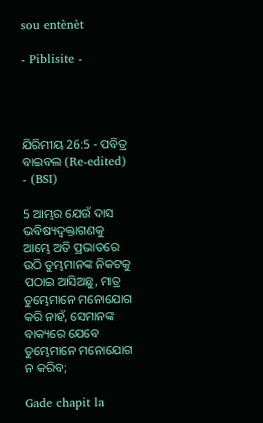sou entènèt

- Piblisite -




ଯିରିମୀୟ 26:5 - ପବିତ୍ର ବାଇବଲ (Re-edited) - (BSI)

5 ଆମ୍ଭର ଯେଉଁ ଦାସ ଭବିଷ୍ୟଦ୍ବକ୍ତାଗଣକୁ ଆମ୍ଭେ ଅତି ପ୍ରଭାତରେ ଉଠି ତୁମ୍ଭମାନଙ୍କ ନିକଟକୁ ପଠାଇ ଆସିଅଛୁ, ମାତ୍ର ତୁମ୍ଭେମାନେ ମନୋଯୋଗ କରି ନାହଁ, ସେମାନଙ୍କ ବାକ୍ୟରେ ଯେବେ ତୁମ୍ଭେମାନେ ମନୋଯୋଗ ନ କରିବ;

Gade chapit la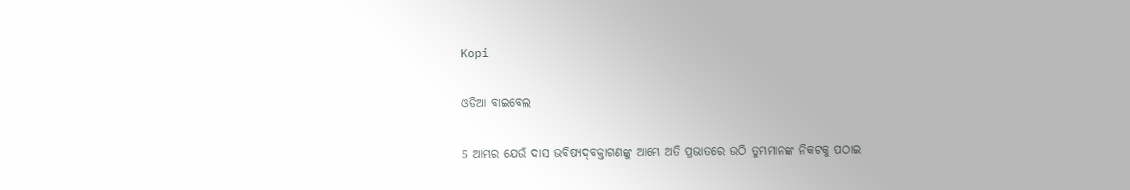Kopi

ଓଡିଆ ବାଇବେଲ

5 ଆମ୍ଭର ଯେଉଁ ଦାସ ଭବିଷ୍ୟଦ୍‍ବକ୍ତାଗଣଙ୍କୁ ଆମ୍ଭେ ଅତି ପ୍ରଭାତରେ ଉଠି ତୁମ୍ଭମାନଙ୍କ ନିକଟକୁ ପଠାଇ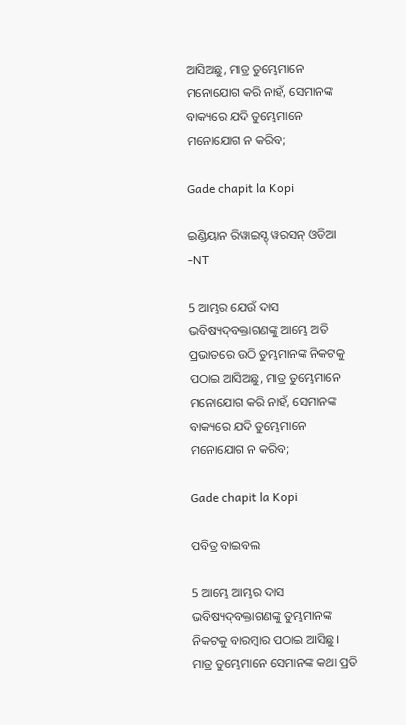ଆସିଅଛୁ, ମାତ୍ର ତୁମ୍ଭେମାନେ ମନୋଯୋଗ କରି ନାହଁ, ସେମାନଙ୍କ ବାକ୍ୟରେ ଯଦି ତୁମ୍ଭେମାନେ ମନୋଯୋଗ ନ କରିବ;

Gade chapit la Kopi

ଇଣ୍ଡିୟାନ ରିୱାଇସ୍ଡ୍ ୱରସନ୍ ଓଡିଆ -NT

5 ଆମ୍ଭର ଯେଉଁ ଦାସ ଭବିଷ୍ୟଦ୍‍ବକ୍ତାଗଣଙ୍କୁ ଆମ୍ଭେ ଅତି ପ୍ରଭାତରେ ଉଠି ତୁମ୍ଭମାନଙ୍କ ନିକଟକୁ ପଠାଇ ଆସିଅଛୁ, ମାତ୍ର ତୁମ୍ଭେମାନେ ମନୋଯୋଗ କରି ନାହଁ, ସେମାନଙ୍କ ବାକ୍ୟରେ ଯଦି ତୁମ୍ଭେମାନେ ମନୋଯୋଗ ନ କରିବ;

Gade chapit la Kopi

ପବିତ୍ର ବାଇବଲ

5 ଆମ୍ଭେ ଆମ୍ଭର ଦାସ ଭବିଷ୍ୟ‌ଦ୍‌ବକ୍ତାଗଣଙ୍କୁ ତୁମ୍ଭମାନଙ୍କ ନିକଟକୁ ବାରମ୍ବାର ପଠାଇ ଆସିଛୁ। ମାତ୍ର ତୁମ୍ଭେମାନେ ସେମାନଙ୍କ କଥା ପ୍ରତି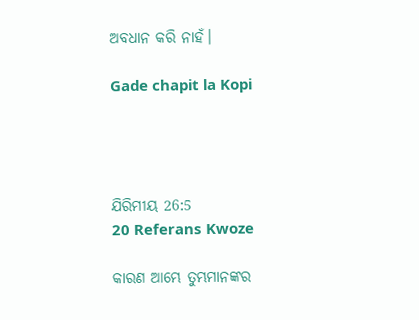ଅବଧାନ କରି ନାହଁ।

Gade chapit la Kopi




ଯିରିମୀୟ 26:5
20 Referans Kwoze

କାରଣ ଆମ୍ଭେ ତୁମ୍ଭମାନଙ୍କର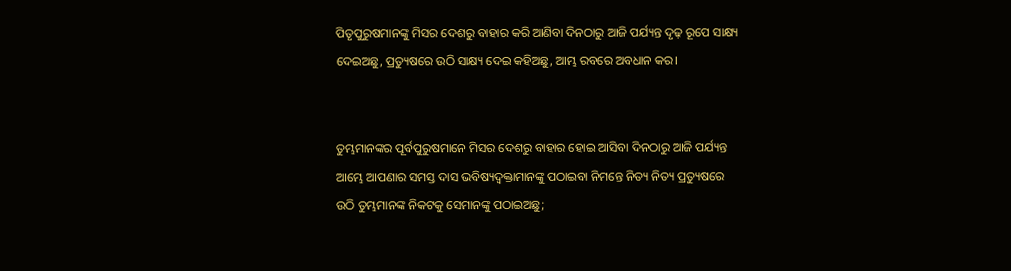ପିତୃପୁରୁଷମାନଙ୍କୁ ମିସର ଦେଶରୁ ବାହାର କରି ଆଣିବା ଦିନଠାରୁ ଆଜି ପର୍ଯ୍ୟନ୍ତ ଦୃଢ଼ ରୂପେ ସାକ୍ଷ୍ୟ ଦେଇଅଛୁ, ପ୍ରତ୍ୟୁଷରେ ଉଠି ସାକ୍ଷ୍ୟ ଦେଇ କହିଅଛୁ, ଆମ୍ଭ ରବରେ ଅବଧାନ କର।


ତୁମ୍ଭମାନଙ୍କର ପୂର୍ବପୁରୁଷମାନେ ମିସର ଦେଶରୁ ବାହାର ହୋଇ ଆସିବା ଦିନଠାରୁ ଆଜି ପର୍ଯ୍ୟନ୍ତ ଆମ୍ଭେ ଆପଣାର ସମସ୍ତ ଦାସ ଭବିଷ୍ୟଦ୍ବକ୍ତାମାନଙ୍କୁ ପଠାଇବା ନିମନ୍ତେ ନିତ୍ୟ ନିତ୍ୟ ପ୍ରତ୍ୟୁଷରେ ଉଠି ତୁମ୍ଭମାନଙ୍କ ନିକଟକୁ ସେମାନଙ୍କୁ ପଠାଇଅଛୁ;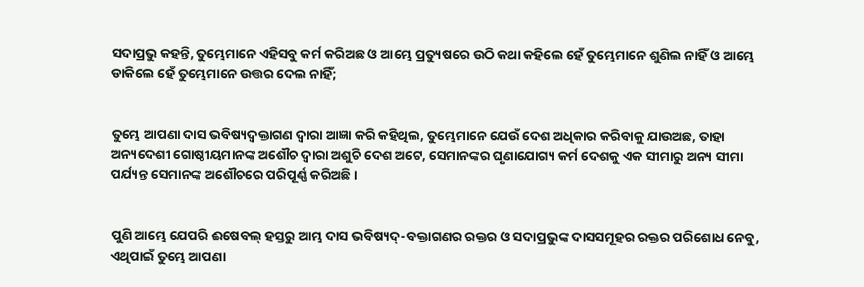ସଦାପ୍ରଭୁ କହନ୍ତି, ତୁମ୍ଭେମାନେ ଏହିସବୁ କର୍ମ କରିଅଛ ଓ ଆମ୍ଭେ ପ୍ରତ୍ୟୁଷରେ ଉଠି କଥା କହିଲେ ହେଁ ତୁମ୍ଭେମାନେ ଶୁଣିଲ ନାହିଁ ଓ ଆମ୍ଭେ ଡାକିଲେ ହେଁ ତୁମ୍ଭେମାନେ ଉତ୍ତର ଦେଲ ନାହିଁ;


ତୁମ୍ଭେ ଆପଣା ଦାସ ଭବିଷ୍ୟଦ୍ବକ୍ତାଗଣ ଦ୍ଵାରା ଆଜ୍ଞା କରି କହିଥିଲ, ତୁମ୍ଭେମାନେ ଯେଉଁ ଦେଶ ଅଧିକାର କରିବାକୁ ଯାଉଅଛ, ତାହା ଅନ୍ୟଦେଶୀ ଗୋଷ୍ଠୀୟମାନଙ୍କ ଅଶୌଚ ଦ୍ଵାରା ଅଶୁଚି ଦେଶ ଅଟେ, ସେମାନଙ୍କର ଘୃଣାଯୋଗ୍ୟ କର୍ମ ଦେଶକୁ ଏକ ସୀମାରୁ ଅନ୍ୟ ସୀମା ପର୍ଯ୍ୟନ୍ତ ସେମାନଙ୍କ ଅଶୌଚରେ ପରିପୂର୍ଣ୍ଣ କରିଅଛି।


ପୁଣି ଆମ୍ଭେ ଯେପରି ଈଷେବଲ୍ ହସ୍ତରୁ ଆମ୍ଭ ଦାସ ଭବିଷ୍ୟଦ୍-ବକ୍ତାଗଣର ରକ୍ତର ଓ ସଦାପ୍ରଭୁଙ୍କ ଦାସସମୂହର ରକ୍ତର ପରିଶୋଧ ନେବୁ, ଏଥିପାଇଁ ତୁମ୍ଭେ ଆପଣା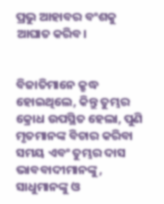ପ୍ରଭୁ ଆହାବର ବଂଶକୁ ଆଘାତ କରିବ।


ବିଜାତିମାନେ କ୍ରୁଦ୍ଧ ହୋଇଥିଲେ, କିନ୍ତୁ ତୁମ୍ଭର କ୍ରୋଧ ଉପସ୍ଥିତ ହେଲା, ପୁଣି ମୃତମାନଙ୍କ ବିଚାର କରିବା ସମୟ ଏବଂ ତୁମ୍ଭର ଦାସ ଭାବବାଦୀମାନଙ୍କୁ, ସାଧୁମାନଙ୍କୁ ଓ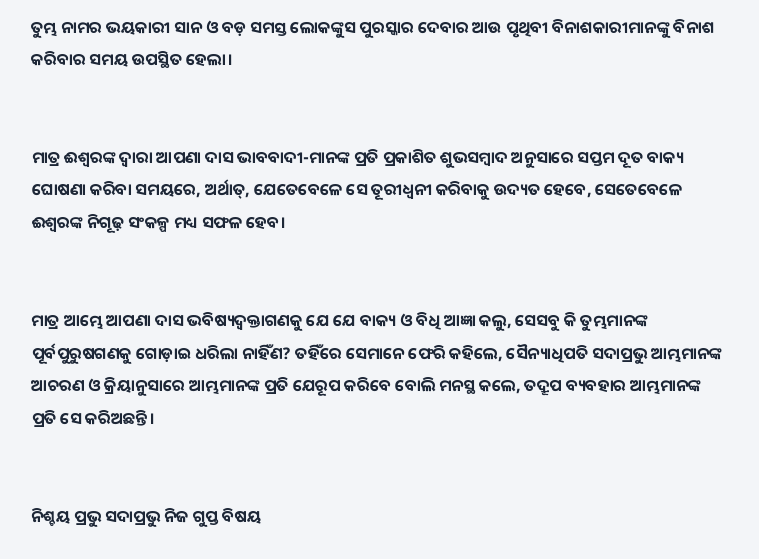ତୁମ୍ଭ ନାମର ଭୟକାରୀ ସାନ ଓ ବଡ଼ ସମସ୍ତ ଲୋକଙ୍କୁସ ପୁରସ୍କାର ଦେବାର ଆଉ ପୃଥିବୀ ବିନାଶକାରୀମାନଙ୍କୁ ବିନାଶ କରିବାର ସମୟ ଉପସ୍ଥିତ ହେଲା।


ମାତ୍ର ଈଶ୍ଵରଙ୍କ ଦ୍ଵାରା ଆପଣା ଦାସ ଭାବବାଦୀ-ମାନଙ୍କ ପ୍ରତି ପ୍ରକାଶିତ ଶୁଭସମ୍ଵାଦ ଅନୁସାରେ ସପ୍ତମ ଦୂତ ବାକ୍ୟ ଘୋଷଣା କରିବା ସମୟରେ, ଅର୍ଥାତ୍, ଯେତେବେଳେ ସେ ତୂରୀଧ୍ଵନୀ କରିବାକୁ ଉଦ୍ୟତ ହେବେ, ସେତେବେଳେ ଈଶ୍ଵରଙ୍କ ନିଗୂଢ଼ ସଂକଳ୍ପ ମଧ୍ୟ ସଫଳ ହେବ।


ମାତ୍ର ଆମ୍ଭେ ଆପଣା ଦାସ ଭବିଷ୍ୟଦ୍ବକ୍ତାଗଣକୁ ଯେ ଯେ ବାକ୍ୟ ଓ ବିଧି ଆଜ୍ଞା କଲୁ, ସେସବୁ କି ତୁମ୍ଭମାନଙ୍କ ପୂର୍ବପୁରୁଷଗଣକୁ ଗୋଡ଼ାଇ ଧରିଲା ନାହିଁଣ? ତହିଁରେ ସେମାନେ ଫେରି କହିଲେ, ସୈନ୍ୟାଧିପତି ସଦାପ୍ରଭୁ ଆମ୍ଭମାନଙ୍କ ଆଚରଣ ଓ କ୍ରିୟାନୁସାରେ ଆମ୍ଭମାନଙ୍କ ପ୍ରତି ଯେରୂପ କରିବେ ବୋଲି ମନସ୍ଥ କଲେ, ତଦ୍ରୂପ ବ୍ୟବହାର ଆମ୍ଭମାନଙ୍କ ପ୍ରତି ସେ କରିଅଛନ୍ତି।


ନିଶ୍ଚୟ ପ୍ରଭୁ ସଦାପ୍ରଭୁ ନିଜ ଗୁପ୍ତ ବିଷୟ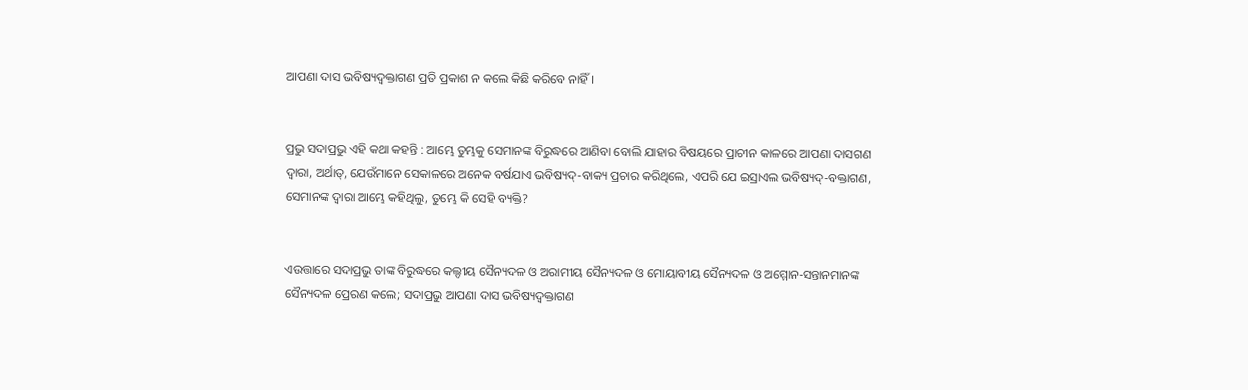ଆପଣା ଦାସ ଭବିଷ୍ୟଦ୍ବକ୍ତାଗଣ ପ୍ରତି ପ୍ରକାଶ ନ କଲେ କିଛି କରିବେ ନାହିଁ।


ପ୍ରଭୁ ସଦାପ୍ରଭୁ ଏହି କଥା କହନ୍ତି : ଆମ୍ଭେ ତୁମ୍ଭକୁ ସେମାନଙ୍କ ବିରୁଦ୍ଧରେ ଆଣିବା ବୋଲି ଯାହାର ବିଷୟରେ ପ୍ରାଚୀନ କାଳରେ ଆପଣା ଦାସଗଣ ଦ୍ଵାରା, ଅର୍ଥାତ୍, ଯେଉଁମାନେ ସେକାଳରେ ଅନେକ ବର୍ଷଯାଏ ଭବିଷ୍ୟଦ୍-ବାକ୍ୟ ପ୍ରଚାର କରିଥିଲେ, ଏପରି ଯେ ଇସ୍ରାଏଲ ଭବିଷ୍ୟଦ୍-ବକ୍ତାଗଣ, ସେମାନଙ୍କ ଦ୍ଵାରା ଆମ୍ଭେ କହିଥିଲୁ, ତୁମ୍ଭେ କି ସେହି ବ୍ୟକ୍ତି?


ଏଉତ୍ତାରେ ସଦାପ୍ରଭୁ ତାଙ୍କ ବିରୁଦ୍ଧରେ କଲ୍ଦୀୟ ସୈନ୍ୟଦଳ ଓ ଅରାମୀୟ ସୈନ୍ୟଦଳ ଓ ମୋୟାବୀୟ ସୈନ୍ୟଦଳ ଓ ଅମ୍ମୋନ-ସନ୍ତାନମାନଙ୍କ ସୈନ୍ୟଦଳ ପ୍ରେରଣ କଲେ; ସଦାପ୍ରଭୁ ଆପଣା ଦାସ ଭବିଷ୍ୟଦ୍ବକ୍ତାଗଣ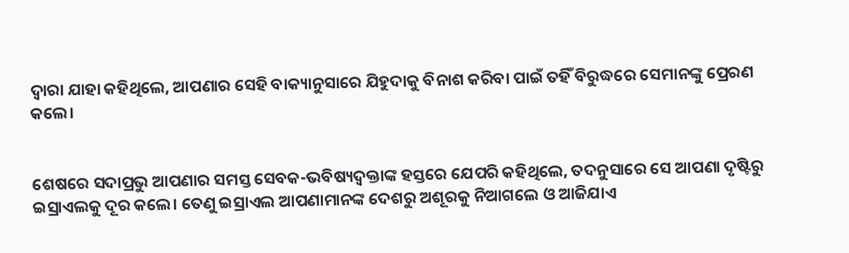ଦ୍ଵାରା ଯାହା କହିଥିଲେ, ଆପଣାର ସେହି ବାକ୍ୟାନୁସାରେ ଯିହୁଦାକୁ ବିନାଶ କରିବା ପାଇଁ ତହିଁ ବିରୁଦ୍ଧରେ ସେମାନଙ୍କୁ ପ୍ରେରଣ କଲେ।


ଶେଷରେ ସଦାପ୍ରଭୁ ଆପଣାର ସମସ୍ତ ସେବକ-ଭବିଷ୍ୟଦ୍ବକ୍ତାଙ୍କ ହସ୍ତରେ ଯେପରି କହିଥିଲେ, ତଦନୁସାରେ ସେ ଆପଣା ଦୃଷ୍ଟିରୁ ଇସ୍ରାଏଲକୁ ଦୂର କଲେ। ତେଣୁ ଇସ୍ରାଏଲ ଆପଣାମାନଙ୍କ ଦେଶରୁ ଅଶୂରକୁ ନିଆଗଲେ ଓ ଆଜିଯାଏ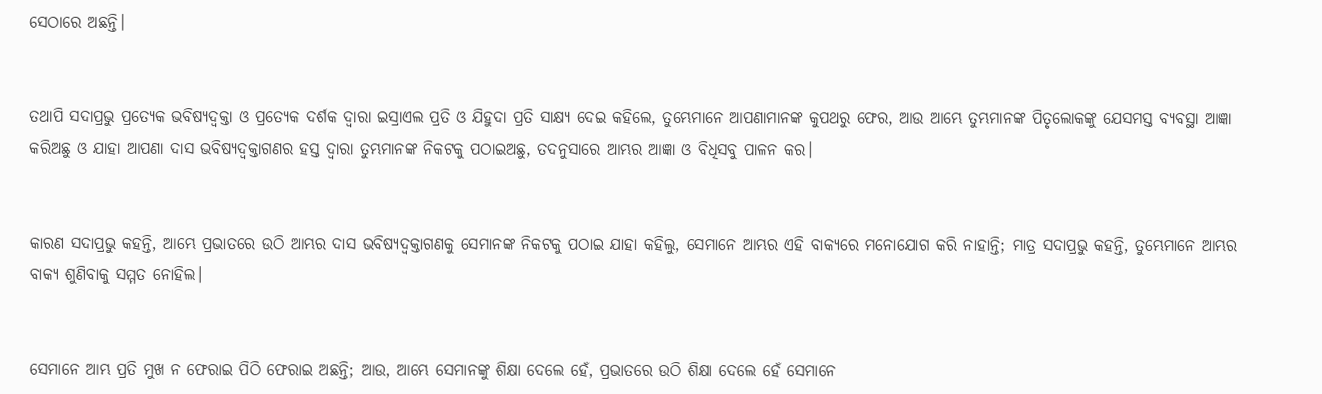ସେଠାରେ ଅଛନ୍ତି।


ତଥାପି ସଦାପ୍ରଭୁ ପ୍ରତ୍ୟେକ ଭବିଷ୍ୟଦ୍ବକ୍ତା ଓ ପ୍ରତ୍ୟେକ ଦର୍ଶକ ଦ୍ଵାରା ଇସ୍ରାଏଲ ପ୍ରତି ଓ ଯିହୁଦା ପ୍ରତି ସାକ୍ଷ୍ୟ ଦେଇ କହିଲେ, ତୁମ୍ଭେମାନେ ଆପଣାମାନଙ୍କ କୁପଥରୁ ଫେର, ଆଉ ଆମ୍ଭେ ତୁମ୍ଭମାନଙ୍କ ପିତୃଲୋକଙ୍କୁ ଯେସମସ୍ତ ବ୍ୟବସ୍ଥା ଆଜ୍ଞା କରିଅଛୁ ଓ ଯାହା ଆପଣା ଦାସ ଭବିଷ୍ୟଦ୍ବକ୍ତାଗଣର ହସ୍ତ ଦ୍ଵାରା ତୁମ୍ଭମାନଙ୍କ ନିକଟକୁ ପଠାଇଅଛୁ, ତଦନୁସାରେ ଆମ୍ଭର ଆଜ୍ଞା ଓ ବିଧିସବୁ ପାଳନ କର।


କାରଣ ସଦାପ୍ରଭୁ କହନ୍ତି, ଆମ୍ଭେ ପ୍ରଭାତରେ ଉଠି ଆମ୍ଭର ଦାସ ଭବିଷ୍ୟଦ୍ବକ୍ତାଗଣକୁ ସେମାନଙ୍କ ନିକଟକୁ ପଠାଇ ଯାହା କହିଲୁ, ସେମାନେ ଆମ୍ଭର ଏହି ବାକ୍ୟରେ ମନୋଯୋଗ କରି ନାହାନ୍ତି; ମାତ୍ର ସଦାପ୍ରଭୁ କହନ୍ତି, ତୁମ୍ଭେମାନେ ଆମ୍ଭର ବାକ୍ୟ ଶୁଣିବାକୁ ସମ୍ମତ ନୋହିଲ।


ସେମାନେ ଆମ୍ଭ ପ୍ରତି ମୁଖ ନ ଫେରାଇ ପିଠି ଫେରାଇ ଅଛନ୍ତି; ଆଉ, ଆମ୍ଭେ ସେମାନଙ୍କୁ ଶିକ୍ଷା ଦେଲେ ହେଁ, ପ୍ରଭାତରେ ଉଠି ଶିକ୍ଷା ଦେଲେ ହେଁ ସେମାନେ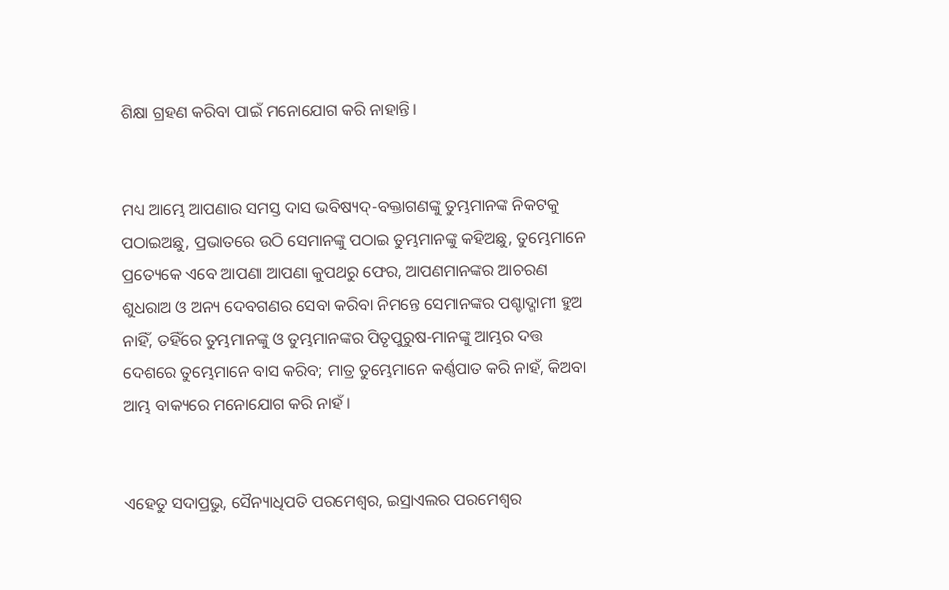ଶିକ୍ଷା ଗ୍ରହଣ କରିବା ପାଇଁ ମନୋଯୋଗ କରି ନାହାନ୍ତି।


ମଧ୍ୟ ଆମ୍ଭେ ଆପଣାର ସମସ୍ତ ଦାସ ଭବିଷ୍ୟଦ୍-ବକ୍ତାଗଣଙ୍କୁ ତୁମ୍ଭମାନଙ୍କ ନିକଟକୁ ପଠାଇଅଛୁ, ପ୍ରଭାତରେ ଉଠି ସେମାନଙ୍କୁ ପଠାଇ ତୁମ୍ଭମାନଙ୍କୁ କହିଅଛୁ, ତୁମ୍ଭେମାନେ ପ୍ରତ୍ୟେକେ ଏବେ ଆପଣା ଆପଣା କୁପଥରୁ ଫେର, ଆପଣମାନଙ୍କର ଆଚରଣ ଶୁଧରାଅ ଓ ଅନ୍ୟ ଦେବଗଣର ସେବା କରିବା ନିମନ୍ତେ ସେମାନଙ୍କର ପଶ୍ଚାଦ୍ଗାମୀ ହୁଅ ନାହିଁ, ତହିଁରେ ତୁମ୍ଭମାନଙ୍କୁ ଓ ତୁମ୍ଭମାନଙ୍କର ପିତୃପୁରୁଷ-ମାନଙ୍କୁ ଆମ୍ଭର ଦତ୍ତ ଦେଶରେ ତୁମ୍ଭେମାନେ ବାସ କରିବ; ମାତ୍ର ତୁମ୍ଭେମାନେ କର୍ଣ୍ଣପାତ କରି ନାହଁ, କିଅବା ଆମ୍ଭ ବାକ୍ୟରେ ମନୋଯୋଗ କରି ନାହଁ।


ଏହେତୁ ସଦାପ୍ରଭୁ, ସୈନ୍ୟାଧିପତି ପରମେଶ୍ଵର, ଇସ୍ରାଏଲର ପରମେଶ୍ଵର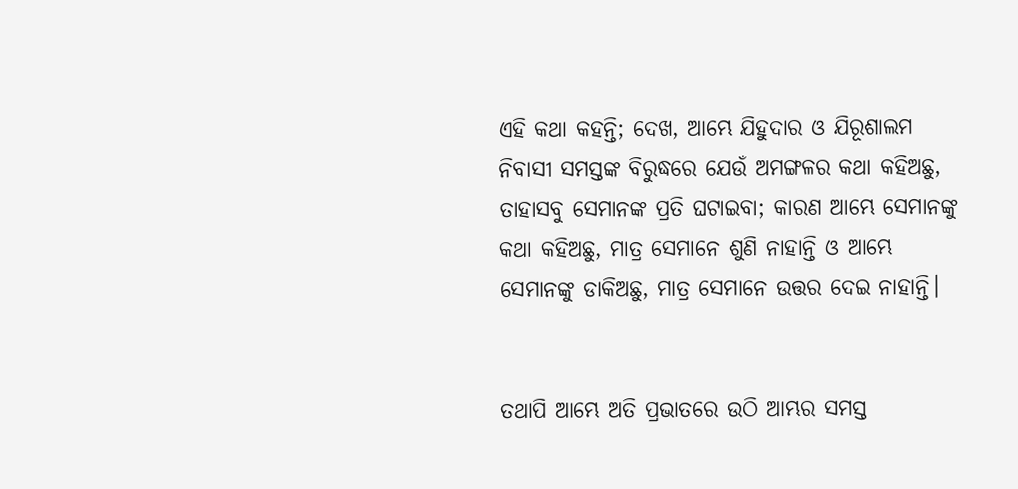ଏହି କଥା କହନ୍ତି; ଦେଖ, ଆମ୍ଭେ ଯିହୁଦାର ଓ ଯିରୂଶାଲମ ନିବାସୀ ସମସ୍ତଙ୍କ ବିରୁଦ୍ଧରେ ଯେଉଁ ଅମଙ୍ଗଳର କଥା କହିଅଛୁ, ତାହାସବୁ ସେମାନଙ୍କ ପ୍ରତି ଘଟାଇବା; କାରଣ ଆମ୍ଭେ ସେମାନଙ୍କୁ କଥା କହିଅଛୁ, ମାତ୍ର ସେମାନେ ଶୁଣି ନାହାନ୍ତି ଓ ଆମ୍ଭେ ସେମାନଙ୍କୁ ଡାକିଅଛୁ, ମାତ୍ର ସେମାନେ ଉତ୍ତର ଦେଇ ନାହାନ୍ତି।


ତଥାପି ଆମ୍ଭେ ଅତି ପ୍ରଭାତରେ ଉଠି ଆମ୍ଭର ସମସ୍ତ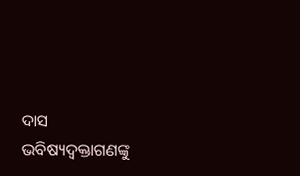ଦାସ ଭବିଷ୍ୟଦ୍ବକ୍ତାଗଣଙ୍କୁ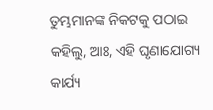ତୁମ୍ଭମାନଙ୍କ ନିକଟକୁ ପଠାଇ କହିଲୁ, ଆଃ, ଏହି ଘୃଣାଯୋଗ୍ୟ କାର୍ଯ୍ୟ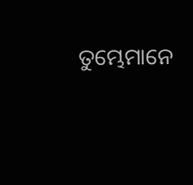ତୁମ୍ଭେମାନେ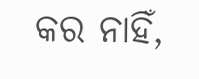କର ନାହିଁ,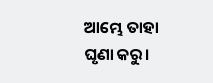ଆମ୍ଭେ ତାହା ଘୃଣା କରୁ।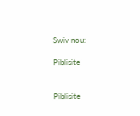Swiv nou:

Piblisite


Piblisite